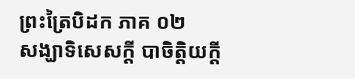ព្រះត្រៃបិដក ភាគ ០២
សង្ឃាទិសេសក្តី បាចិត្តិយក្តី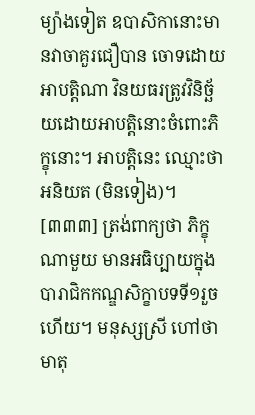ម្យ៉ាងទៀត ឧបាសិកានោះមានវាចាគួរជឿបាន ចោទដោយអាបត្តិណា វិនយធរត្រូវវិនិច្ឆ័យដោយអាបត្តិនោះចំពោះភិក្ខុនោះ។ អាបត្តិនេះ ឈ្មោះថា អនិយត (មិនទៀង)។
[៣៣៣] ត្រង់ពាក្យថា ភិក្ខុណាមួយ មានអធិប្បាយក្នុងបារាជិកកណ្ឌសិក្ខាបទទី១រួចហើយ។ មនុស្សស្រី ហៅថា មាតុ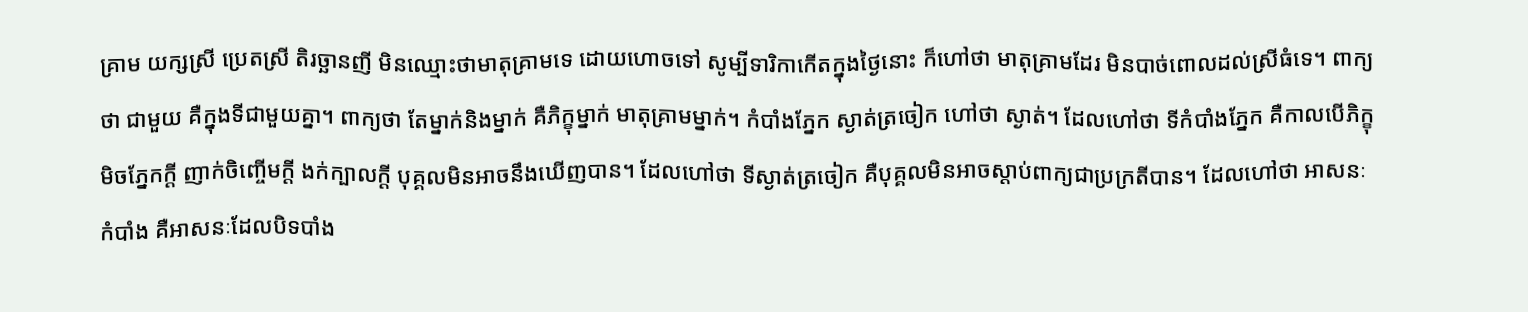គ្រាម យក្សស្រី ប្រេតស្រី តិរច្ឆានញី មិនឈ្មោះថាមាតុគ្រាមទេ ដោយហោចទៅ សូម្បីទារិកាកើតក្នុងថ្ងៃនោះ ក៏ហៅថា មាតុគ្រាមដែរ មិនបាច់ពោលដល់ស្រីធំទេ។ ពាក្យថា ជាមួយ គឺក្នុងទីជាមួយគ្នា។ ពាក្យថា តែម្នាក់និងម្នាក់ គឺភិក្ខុម្នាក់ មាតុគ្រាមម្នាក់។ កំបាំងភ្នែក ស្ងាត់ត្រចៀក ហៅថា ស្ងាត់។ ដែលហៅថា ទីកំបាំងភ្នែក គឺកាលបើភិក្ខុមិចភ្នែកក្តី ញាក់ចិញ្ចើមក្តី ងក់ក្បាលក្តី បុគ្គលមិនអាចនឹងឃើញបាន។ ដែលហៅថា ទីស្ងាត់ត្រចៀក គឺបុគ្គលមិនអាចស្តាប់ពាក្យជាប្រក្រតីបាន។ ដែលហៅថា អាសនៈកំបាំង គឺអាសនៈដែលបិទបាំង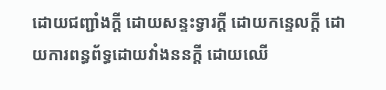ដោយជញ្ជាំងក្តី ដោយសន្ទះទ្វារក្តី ដោយកន្ទេលក្តី ដោយការពន្ធព័ទ្ធដោយវាំងននក្តី ដោយឈើ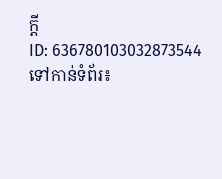ក្តី
ID: 636780103032873544
ទៅកាន់ទំព័រ៖